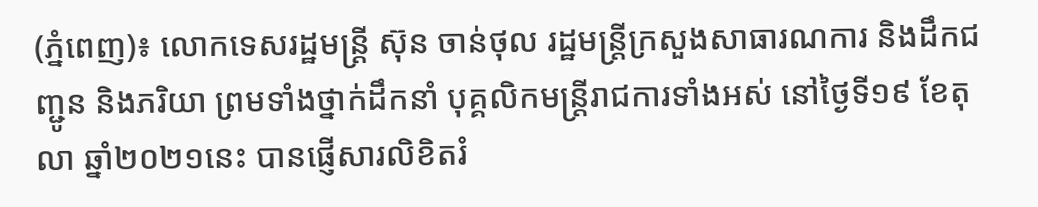(ភ្នំពេញ)៖ លោកទេសរដ្ឋមន្ត្រី ស៊ុន ចាន់ថុល រដ្ឋមន្ត្រីក្រសួងសាធារណការ និងដឹកជញ្ជូន និងភរិយា ព្រមទាំងថ្នាក់ដឹកនាំ បុគ្គលិកមន្ត្រីរាជការទាំងអស់ នៅថ្ងៃទី១៩ ខែតុលា ឆ្នាំ២០២១នេះ បានផ្ញើសារលិខិតរំ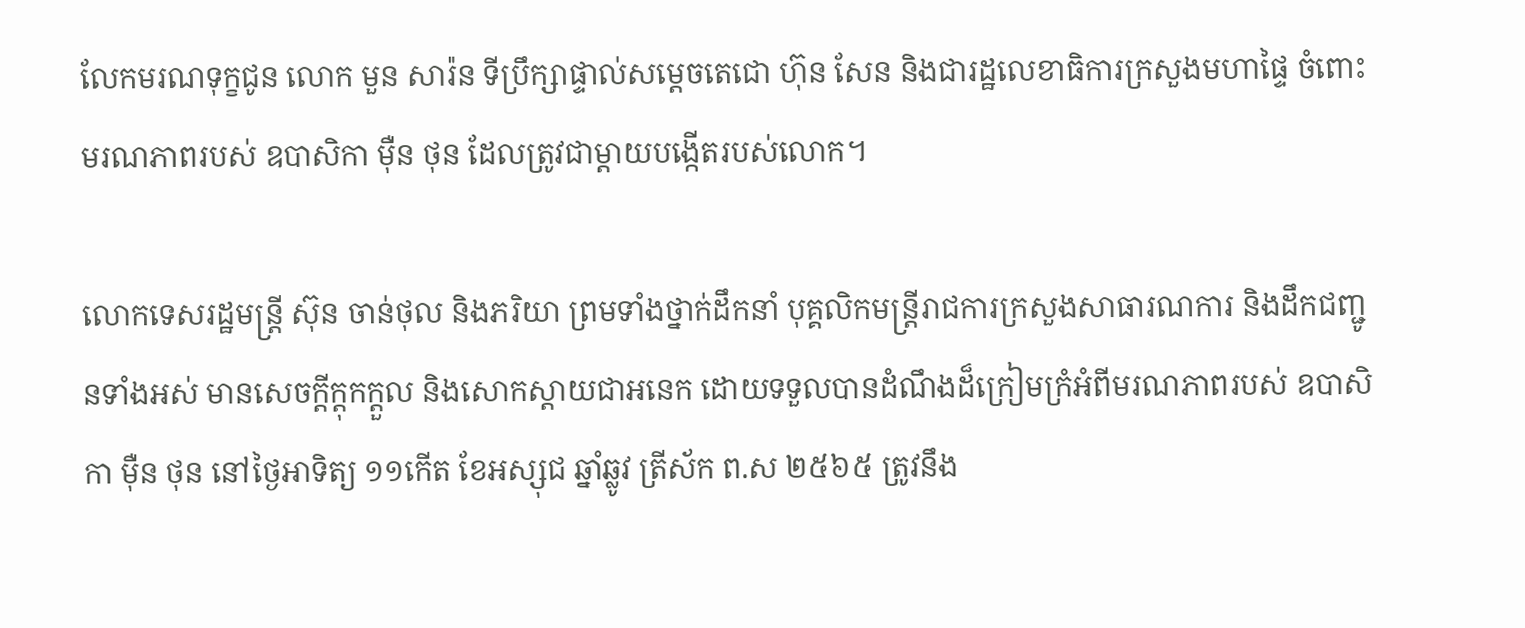លែកមរណទុក្ខជូន លោក មួន សារ៉ន ទីប្រឹក្សាផ្ទាល់សម្តេចតេជោ ហ៊ុន សែន និងជារដ្ឋលេខាធិការក្រសួងមហាផ្ទៃ ចំពោះមរណភាពរបស់ ឧបាសិកា ម៉ឺន ថុន ដែលត្រូវជាម្តាយបង្កើតរបស់លោក។

លោកទេសរដ្ឋមន្ត្រី ស៊ុន ចាន់ថុល និងភរិយា ព្រមទាំងថ្នាក់ដឹកនាំ បុគ្គលិកមន្ត្រីរាជការក្រសួងសាធារណការ និងដឹកជញ្ជូនទាំងអស់ មានសេចក្ដីក្ដុកក្ដួល និងសោកស្ដាយជាអនេក ដោយទទួលបានដំណឹងដ៏ក្រៀមក្រំអំពីមរណភាពរបស់ ឧបាសិកា ម៉ឺន ថុន នៅថ្ងៃអាទិត្យ ១១កើត ខែអស្សុជ ឆ្នាំឆ្លូវ ត្រីស័ក ព.ស ២៥៦៥ ត្រូវនឹង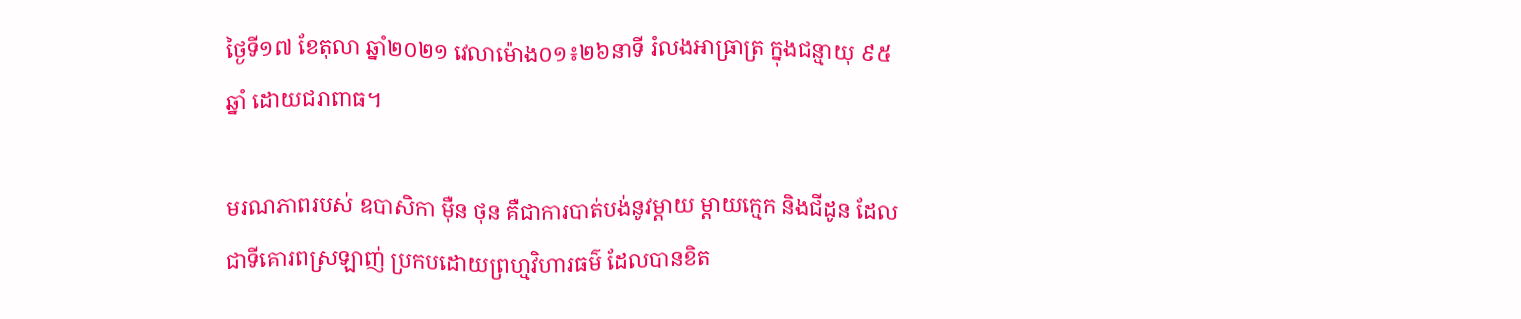ថ្ងៃទី១៧ ខែតុលា ឆ្នាំ២០២១ វេលាម៉ោង០១៖២៦នាទី រំលងអាធ្រាត្រ ក្នុងជន្មាយុ ៩៥ឆ្នាំ ដោយជរាពាធ។

មរណភាពរបស់ ឧបាសិកា ម៉ឺន ថុន គឺជាការបាត់បង់នូវម្តាយ ម្តាយក្មេក និងជីដូន ដែលជាទីគោរពស្រឡាញ់ ប្រកបដោយព្រហ្មវិហារធម៌ ដែលបានខិត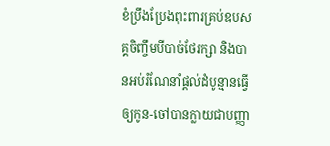ខំប្រឹងប្រែងពុះពារគ្រប់ឧបសគ្គចិញ្ចឹមបីបាច់ថែរក្សា និងបានអប់រំណែនាំផ្តល់ដំបូន្មានធ្វើឲ្យកូន-ចៅបានក្លាយជាបញ្ញា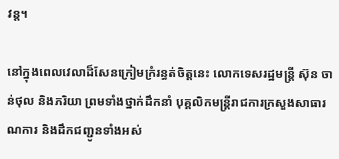វន្ត។

នៅក្នុងពេលវេលាដ៏សែនក្រៀមក្រំរន្ធត់ចិត្តនេះ លោកទេសរដ្ឋមន្ត្រី ស៊ុន ចាន់ថុល និងភរិយា ព្រមទាំងថ្នាក់ដឹកនាំ បុគ្គលិកមន្ត្រីរាជការក្រសួងសាធារណការ និងដឹកជញ្ជូនទាំងអស់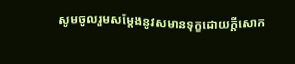សូមចូលរួមសម្តែងនូវសមានទុក្ខដោយក្តីសោក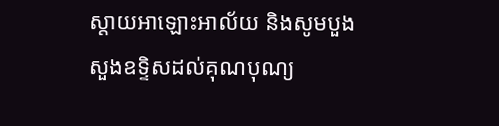ស្តាយអាឡោះអាល័យ និងសូមបួងសួងឧទ្ទិសដល់គុណបុណ្យ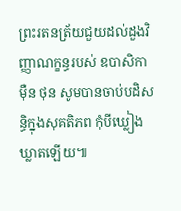ព្រះរតនត្រ័យជួយដល់ដួងវិញ្ញាណក្ខន្ធរបស់ ឧបាសិកា ម៉ឺន ថុន សូមបានចាប់បដិសន្ធិក្នុងសុគតិភព កុំបីឃ្លៀងឃ្លាតឡើយ៕